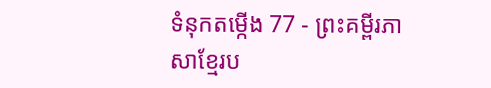ទំនុកតម្កើង 77 - ព្រះគម្ពីរភាសាខ្មែរប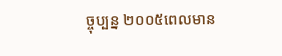ច្ចុប្បន្ន ២០០៥ពេលមាន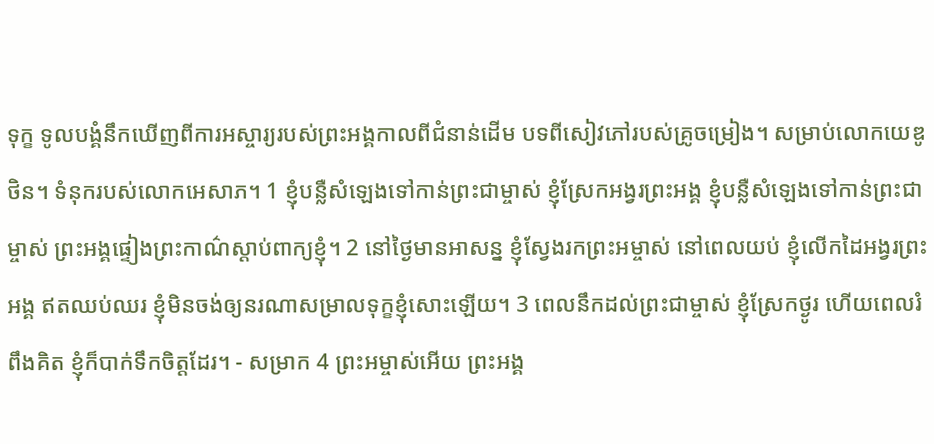ទុក្ខ ទូលបង្គំនឹកឃើញពីការអស្ចារ្យរបស់ព្រះអង្គកាលពីជំនាន់ដើម បទពីសៀវភៅរបស់គ្រូចម្រៀង។ សម្រាប់លោកយេឌូថិន។ ទំនុករបស់លោកអេសាភ។ 1 ខ្ញុំបន្លឺសំឡេងទៅកាន់ព្រះជាម្ចាស់ ខ្ញុំស្រែកអង្វរព្រះអង្គ ខ្ញុំបន្លឺសំឡេងទៅកាន់ព្រះជាម្ចាស់ ព្រះអង្គផ្ទៀងព្រះកាណ៌ស្ដាប់ពាក្យខ្ញុំ។ 2 នៅថ្ងៃមានអាសន្ន ខ្ញុំស្វែងរកព្រះអម្ចាស់ នៅពេលយប់ ខ្ញុំលើកដៃអង្វរព្រះអង្គ ឥតឈប់ឈរ ខ្ញុំមិនចង់ឲ្យនរណាសម្រាលទុក្ខខ្ញុំសោះឡើយ។ 3 ពេលនឹកដល់ព្រះជាម្ចាស់ ខ្ញុំស្រែកថ្ងូរ ហើយពេលរំពឹងគិត ខ្ញុំក៏បាក់ទឹកចិត្តដែរ។ - សម្រាក 4 ព្រះអម្ចាស់អើយ ព្រះអង្គ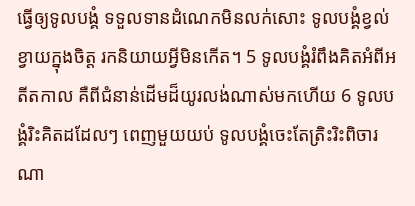ធ្វើឲ្យទូលបង្គំ ទទួលទានដំណេកមិនលក់សោះ ទូលបង្គំខ្វល់ខ្វាយក្នុងចិត្ត រកនិយាយអ្វីមិនកើត។ 5 ទូលបង្គំរំពឹងគិតអំពីអតីតកាល គឺពីជំនាន់ដើមដ៏យូរលង់ណាស់មកហើយ 6 ទូលបង្គំរិះគិតដដែលៗ ពេញមួយយប់ ទូលបង្គំចេះតែត្រិះរិះពិចារណា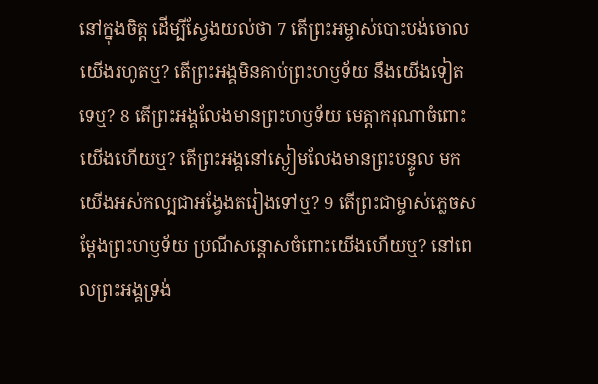នៅក្នុងចិត្ត ដើម្បីស្វែងយល់ថា 7 តើព្រះអម្ចាស់បោះបង់ចោលយើងរហូតឬ? តើព្រះអង្គមិនគាប់ព្រះហឫទ័យ នឹងយើងទៀតទេឬ? 8 តើព្រះអង្គលែងមានព្រះហឫទ័យ មេត្តាករុណាចំពោះយើងហើយឬ? តើព្រះអង្គនៅស្ងៀមលែងមានព្រះបន្ទូល មកយើងអស់កល្បជាអង្វែងតរៀងទៅឬ? 9 តើព្រះជាម្ចាស់ភ្លេចសម្តែងព្រះហឫទ័យ ប្រណីសន្ដោសចំពោះយើងហើយឬ? នៅពេលព្រះអង្គទ្រង់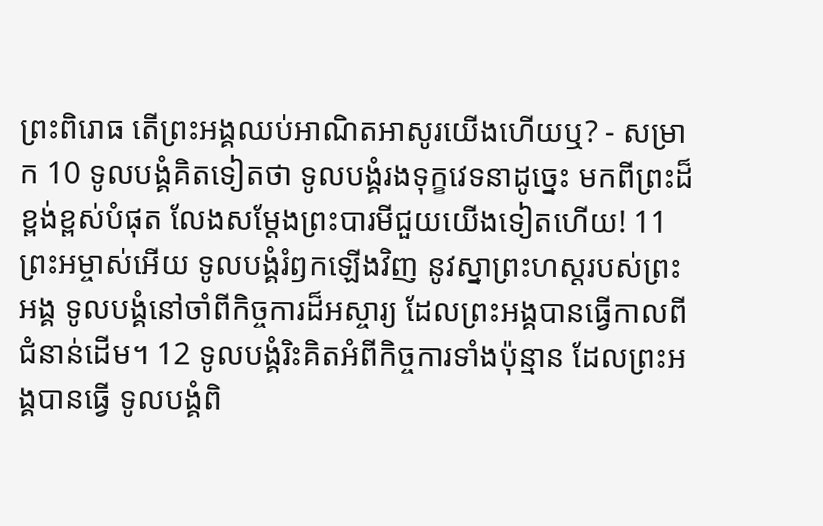ព្រះពិរោធ តើព្រះអង្គឈប់អាណិតអាសូរយើងហើយឬ? - សម្រាក 10 ទូលបង្គំគិតទៀតថា ទូលបង្គំរងទុក្ខវេទនាដូច្នេះ មកពីព្រះដ៏ខ្ពង់ខ្ពស់បំផុត លែងសម្តែងព្រះបារមីជួយយើងទៀតហើយ! 11 ព្រះអម្ចាស់អើយ ទូលបង្គំរំឭកឡើងវិញ នូវស្នាព្រះហស្ដរបស់ព្រះអង្គ ទូលបង្គំនៅចាំពីកិច្ចការដ៏អស្ចារ្យ ដែលព្រះអង្គបានធ្វើកាលពីជំនាន់ដើម។ 12 ទូលបង្គំរិះគិតអំពីកិច្ចការទាំងប៉ុន្មាន ដែលព្រះអង្គបានធ្វើ ទូលបង្គំពិ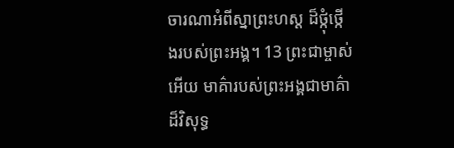ចារណាអំពីស្នាព្រះហស្ដ ដ៏ថ្កុំថ្កើងរបស់ព្រះអង្គ។ 13 ព្រះជាម្ចាស់អើយ មាគ៌ារបស់ព្រះអង្គជាមាគ៌ាដ៏វិសុទ្ធ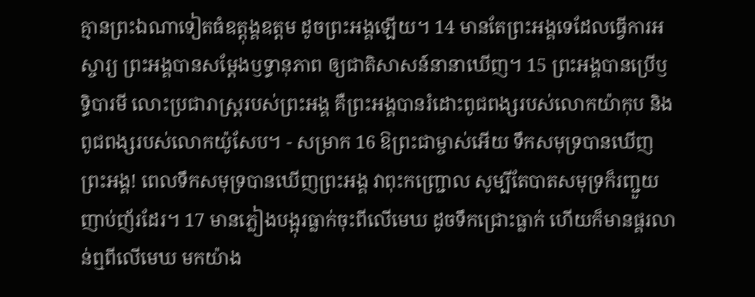គ្មានព្រះឯណាទៀតធំឧត្តុង្គឧត្ដម ដូចព្រះអង្គឡើយ។ 14 មានតែព្រះអង្គទេដែលធ្វើការអស្ចារ្យ ព្រះអង្គបានសម្តែងឫទ្ធានុភាព ឲ្យជាតិសាសន៍នានាឃើញ។ 15 ព្រះអង្គបានប្រើឫទ្ធិបារមី លោះប្រជារាស្ត្ររបស់ព្រះអង្គ គឺព្រះអង្គបានរំដោះពូជពង្សរបស់លោកយ៉ាកុប និងពូជពង្សរបស់លោកយ៉ូសែប។ - សម្រាក 16 ឱព្រះជាម្ចាស់អើយ ទឹកសមុទ្របានឃើញព្រះអង្គ! ពេលទឹកសមុទ្របានឃើញព្រះអង្គ វាពុះកញ្ជ្រោល សូម្បីតែបាតសមុទ្រក៏រញ្ជួយញាប់ញ័រដែរ។ 17 មានភ្លៀងបង្អុរធ្លាក់ចុះពីលើមេឃ ដូចទឹកជ្រោះធ្លាក់ ហើយក៏មានផ្គរលាន់ឮពីលើមេឃ មកយ៉ាង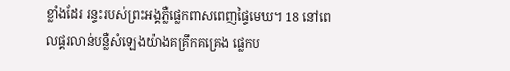ខ្លាំងដែរ រន្ទះរបស់ព្រះអង្គភ្លឺផ្លេកពាសពេញផ្ទៃមេឃ។ 18 នៅពេលផ្គរលាន់បន្លឺសំឡេងយ៉ាងគគ្រឹកគគ្រេង ផ្លេកប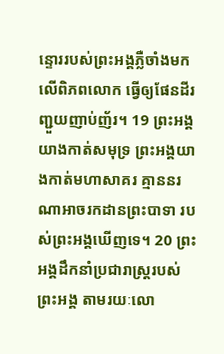ន្ទោររបស់ព្រះអង្គភ្លឺចាំងមកលើពិភពលោក ធ្វើឲ្យផែនដីរញ្ជួយញាប់ញ័រ។ 19 ព្រះអង្គយាងកាត់សមុទ្រ ព្រះអង្គយាងកាត់មហាសាគរ គ្មាននរណាអាចរកដានព្រះបាទា របស់ព្រះអង្គឃើញទេ។ 20 ព្រះអង្គដឹកនាំប្រជារាស្ត្ររបស់ព្រះអង្គ តាមរយៈលោ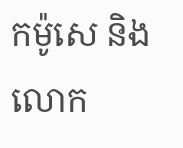កម៉ូសេ និងលោក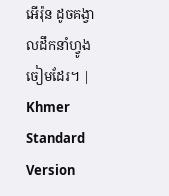អើរ៉ុន ដូចគង្វាលដឹកនាំហ្វូងចៀមដែរ។ |
Khmer Standard Version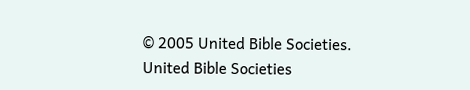© 2005 United Bible Societies.
United Bible Societies